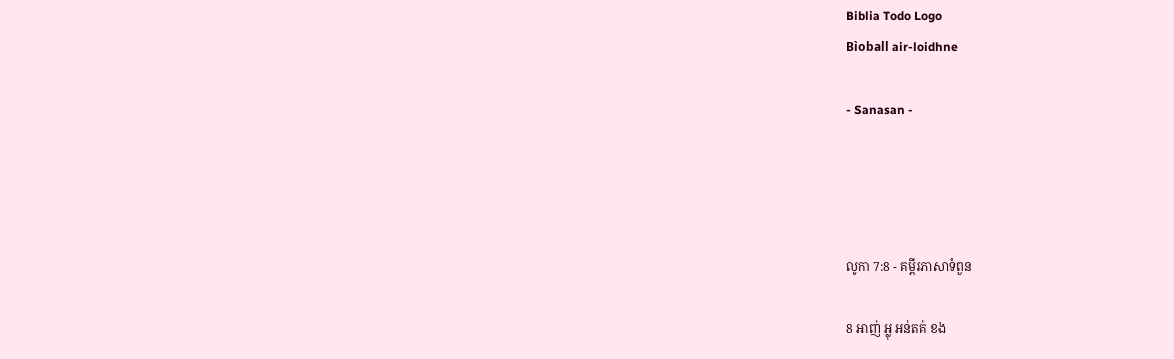Biblia Todo Logo
Bìoball air-loidhne

- Sanasan -




លូកា 7:8 - គម្ពីរភាសាទំពួន

8 អាញ់ អ្លុ អន់តគ់ ខង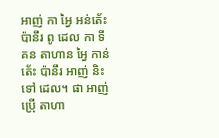អាញ់ កា អ្វៃ អន់តេ័ះ ប៉ានឹរ ពូ ដេល កា ទី គន តាហាន អ្វៃ កាន់តេ័ះ ប៉ានឹរ អាញ់ និះទៅ ដេល។ ផា អាញ់ ប៉្រើ តាហា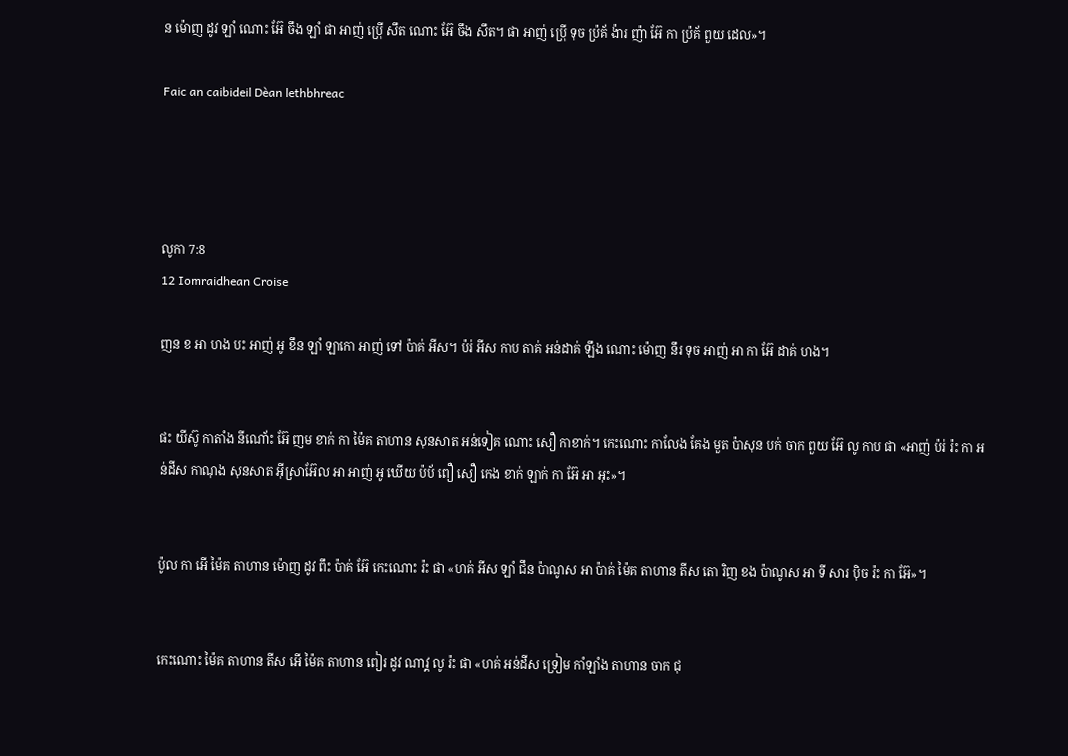ន ម៉ោញ ដូវ ឡាំ ណោះ អ៊ែ ចឹង ឡាំ ផា អាញ់ ប៉្រើ សឹត ណោះ អ៊ែ ចឹង សឹត។ ផា អាញ់ ប៉្រើ ទុច ប៉្រគ័ ង៉ារ ញ៉ា អ៊ែ កា ប៉្រគ័ ពួយ ដេល»។

Faic an caibideil Dèan lethbhreac




លូកា 7:8
12 Iomraidhean Croise

ញន ខ អា ហង បះ អាញ់ អូ ខឹន ឡាំ ឡាកោ អាញ់ ទៅ ប៉ាគ់ អីស។ ប៉រ់ អីស កាប តាគ់ អន់ដាគ់ ឡឹង ណោះ ម៉ោញ នឹរ ទុច អាញ់ អា កា អ៊ែ ដាគ់ ហង។


ផះ យីស៊ូ កាតាំង នីណោ័ះ អ៊ែ ញម ខាក់ កា ម៉ៃគ តាហាន សុនសាត អន់ទៀគ ណោះ សឿ កាខាក់។ កេះណោះ កាលែង គែង មួត ប៉ាសុន បក់ ចាក ពួយ អ៊ែ លូ កាប ផា «អាញ់ ប៉រ់ រ៉ះ កា អន់ដីស កាណុង សុនសាត អ៊ីស្រាអ៊ែល អា អាញ់ អូ ឃើយ ប៉ប័ ពឿ សឿ កេង ខាក់ ឡាក់ កា អ៊ែ អា អុះ»។


ប៉ូល កា អើ ម៉ៃគ តាហាន ម៉ោញ ដូវ ពឹះ ប៉ាគ់ អ៊ែ កេះណោះ រ៉ះ ផា «ហគ់ អីស ឡាំ ជឹន ប៉ាណូស អា ប៉ាគ់ ម៉ៃគ តាហាន តីស តោ រិញ ខង ប៉ាណូស អា ទី សារ ប៉ិច រ៉ះ កា អ៊ែ»។


កេះណោះ ម៉ៃគ តាហាន តីស អើ ម៉ៃគ តាហាន ពៀរ ដូវ ណាវ្គ លូ រ៉ះ ផា «ហគ់ អន់ដីស ទ្រៀម កាំឡាំង តាហាន ចាក ជុ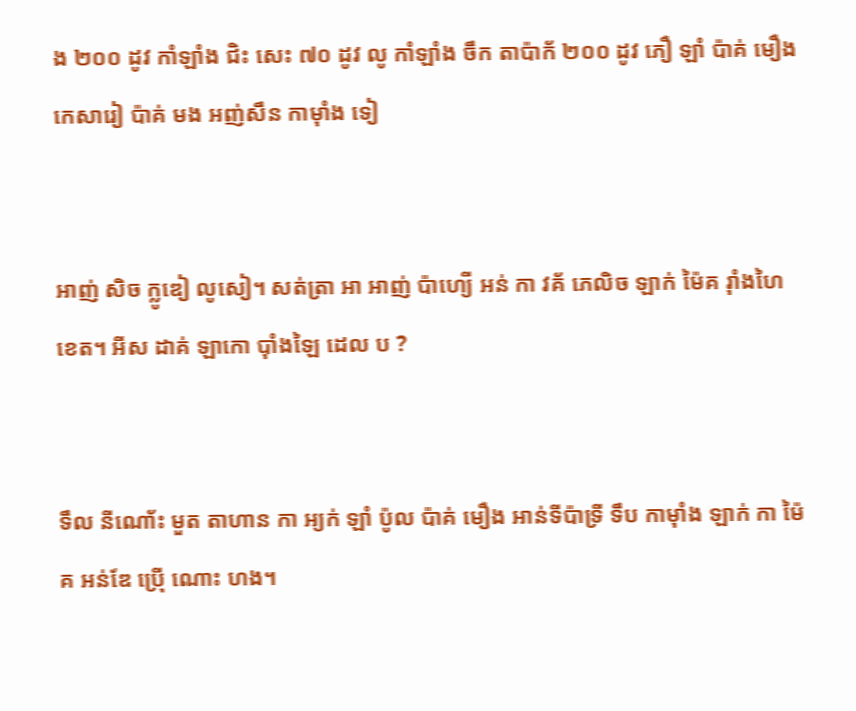ង ២០០ ដូវ កាំឡាំង ជិះ សេះ ៧០ ដូវ លូ កាំឡាំង ចឹក តាប៉ាក័ ២០០ ដូវ ភឿ ឡាំ ប៉ាគ់ មឿង កេសារៀ ប៉ាគ់ មង អញ់សឹន កាម៉ាំង ទៀ


អាញ់ សិច ក្លូឌៀ លូសៀ។ សត់ត្រា អា អាញ់ ប៉ាហ្យើ អន់ កា វគ័ ភេលិច ឡាក់ ម៉ៃគ រ៉ាំងហៃ ខេត។ អីស ដាគ់ ឡាកោ ប៉ាំងឡៃ ដេល ប ?


ទឹល នីណោ័ះ មួត តាហាន កា អ្យក់ ឡាំ ប៉ូល ប៉ាគ់ មឿង អាន់ទីប៉ាទ្រី ទឹប កាម៉ាំង ឡាក់ កា ម៉ៃគ អន់ឌែ ប៉្រើ ណោះ ហង។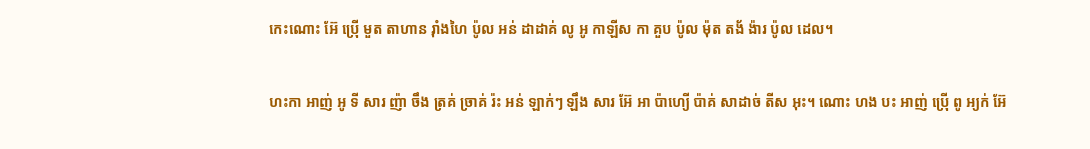កេះណោះ អ៊ែ ប៉្រើ មួត តាហាន រ៉ាំងហៃ ប៉ូល អន់ ដាដាគ់ លូ អូ កាឡីស កា គួប ប៉ូល ម៉ុត តង័ ង៉ារ ប៉ូល ដេល។


ហះកា អាញ់ អូ ទី សារ ញ៉ា ចឹង ត្រគ់ ច្រាគ់ រ៉ះ អន់ ឡាក់ៗ ឡឹង សារ អ៊ែ អា ប៉ាហ្យើ ប៉ាគ់ សាដាច់ តីស អុះ។ ណោះ ហង បះ អាញ់ ប៉្រើ ពូ អ្យក់ អ៊ែ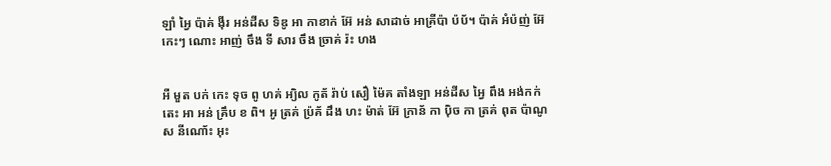ឡាំ អ្វៃ ប៉ាគ់ ង៉ីរ អន់ដីស ទិឌូ អា កាខាក់ អ៊ែ អន់ សាដាច់ អាគ្រីប៉ា ប៉ប័។ ប៉ាគ់ អំប៉ញ់ អ៊ែ កេះៗ ណោះ អាញ់ ចឹង ទី សារ ចឹង ច្រាគ់ រ៉ះ ហង


អឺ មួត បក់ កេះ ទុច ពូ ហគ់ អ្យិល កូត័ រ៉ាប់ សឿ ម៉ៃគ តាំងឡា អន់ដីស អ្វៃ ពឹង អង់កក់ តេះ អា អន់ គ្រឹប ខ ពិ។ អូ ត្រគ់ ប៉្រគ័ ដឹង ហះ ម៉ាត់ អ៊ែ ក្រាន័ កា ប៉ិច កា ត្រគ់ ពុត ប៉ាណូស នីណោ័ះ អុះ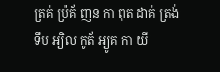ត្រគ់ ប៉្រគ័ ញន កា ពុត ដាគ់ ត្រង់ ទឹប អ្យិល កូត័ អ្យូគ កា យី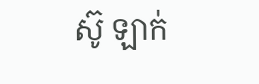ស៊ូ ឡាក់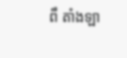ពឹ តាំងឡា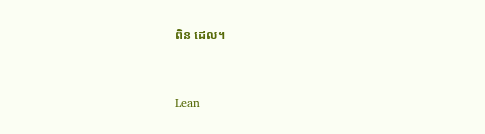ពិន ដេល។


Lean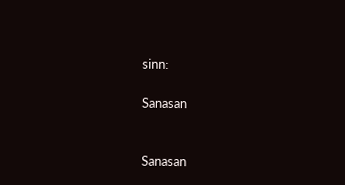sinn:

Sanasan


Sanasan